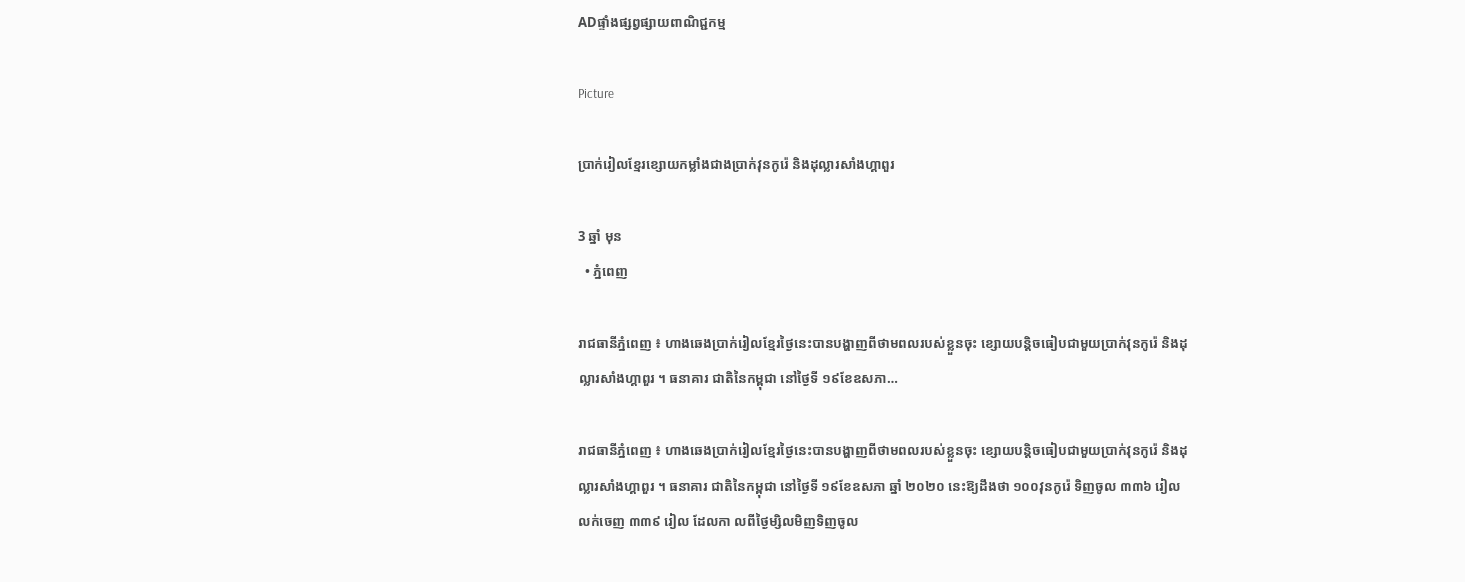ADផ្ទាំងផ្សព្វផ្សាយពាណិជ្ជកម្ម

Picture

ប្រាក់រៀលខ្មែរខ្សោយកម្លាំងជាងប្រាក់វុនកូរ៉េ និងដុល្លារសាំងហ្គាពួរ

3 ឆ្នាំ មុន
  • ភ្នំពេញ

រាជធានីភ្នំពេញ ៖ ហាងឆេងប្រាក់រៀលខ្មែរថ្ងៃនេះបានបង្ហាញពីថាមពលរបស់ខ្លួនចុះ ខ្សោយបន្តិចធៀបជាមួយប្រាក់វុនកូរ៉េ និងដុល្លារសាំងហ្គាពួរ ។ ធនាគារ ជាតិនៃកម្ពុជា នៅថ្ងៃទី ១៩ខែឧសភា…

រាជធានីភ្នំពេញ ៖ ហាងឆេងប្រាក់រៀលខ្មែរថ្ងៃនេះបានបង្ហាញពីថាមពលរបស់ខ្លួនចុះ ខ្សោយបន្តិចធៀបជាមួយប្រាក់វុនកូរ៉េ និងដុល្លារសាំងហ្គាពួរ ។ ធនាគារ ជាតិនៃកម្ពុជា នៅថ្ងៃទី ១៩ខែឧសភា ឆ្នាំ ២០២០ នេះឱ្យដឹងថា ១០០វុនកូរ៉េ ទិញចូល ៣៣៦ រៀល លក់ចេញ ៣៣៩ រៀល ដែលកា លពីថ្ងៃម្សិលមិញទិញចូល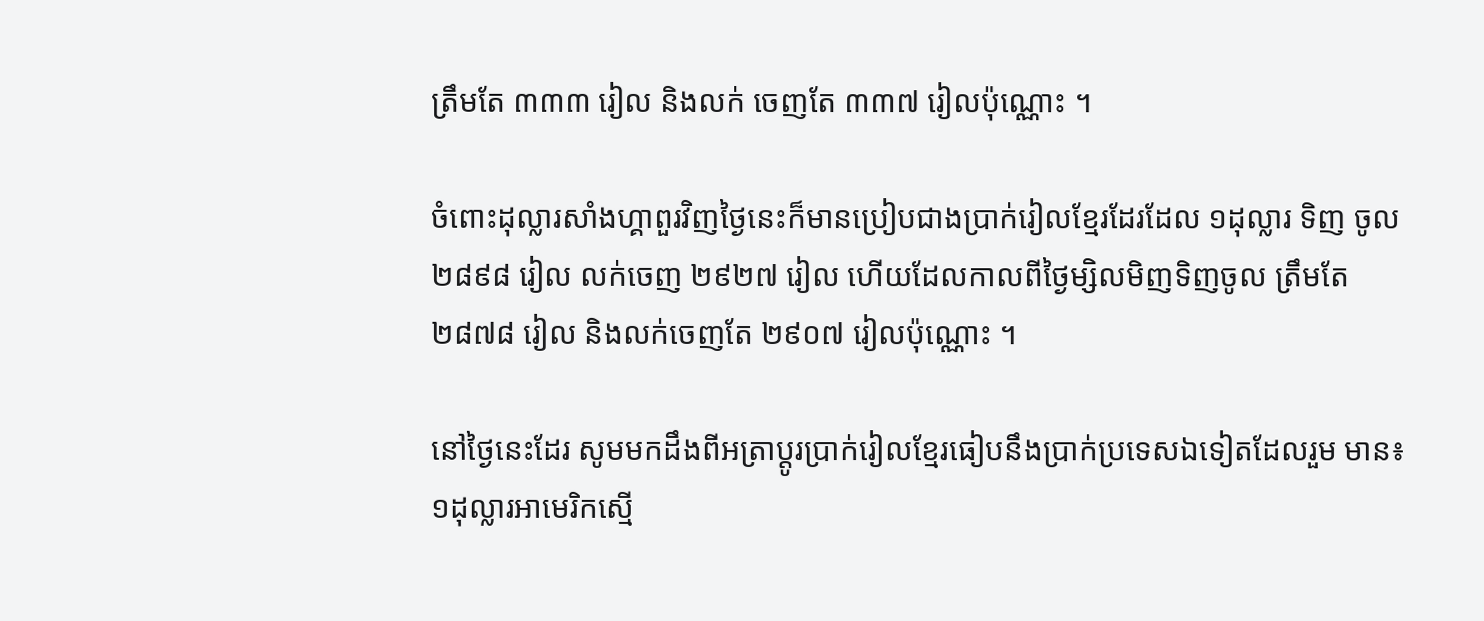ត្រឹមតែ ៣៣៣ រៀល និងលក់ ចេញតែ ៣៣៧ រៀលប៉ុណ្ណោះ ។

ចំពោះដុល្លារសាំងហ្គាពួរវិញថ្ងៃនេះក៏មានប្រៀបជាងប្រាក់រៀលខ្មែរដែរដែល ១ដុល្លារ ទិញ ចូល ២៨៩៨ រៀល លក់ចេញ ២៩២៧ រៀល ហើយដែលកាលពីថ្ងៃម្សិលមិញទិញចូល ត្រឹមតែ ២៨៧៨ រៀល និងលក់ចេញតែ ២៩០៧ រៀលប៉ុណ្ណោះ ។

នៅថ្ងៃនេះដែរ សូមមកដឹងពីអត្រាប្តូរប្រាក់រៀលខ្មែរធៀបនឹងប្រាក់ប្រទេសឯទៀតដែលរួម មាន៖ ១ដុល្លារអាមេរិកស្មើ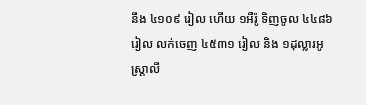នឹង ៤១០៩ រៀល ហើយ ១អឺរ៉ូ ទិញចូល ៤៤៨៦ រៀល លក់ចេញ ៤៥៣១ រៀល និង ១ដុល្លារអូស្ត្រាលី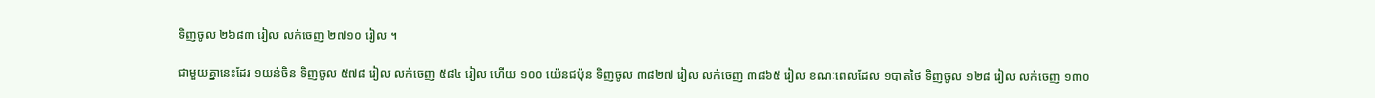ទិញចូល ២៦៨៣ រៀល លក់ចេញ ២៧១០ រៀល ។

ជាមួយគ្នានេះដែរ ១យន់ចិន ទិញចូល ៥៧៨ រៀល លក់ចេញ ៥៨៤ រៀល ហើយ ១០០ យ៉េនជប៉ុន ទិញចូល ៣៨២៧ រៀល លក់ចេញ ៣៨៦៥ រៀល ខណៈពេលដែល ១បាតថៃ ទិញចូល ១២៨ រៀល លក់ចេញ ១៣០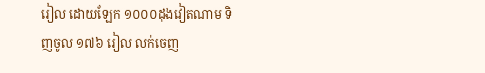រៀល ដោយឡែក ១០០០ដុងវៀតណាម ទិញចូល ១៧៦ រៀល លក់ចេញ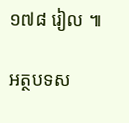១៧៨ រៀល ៕

អត្ថបទស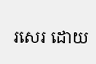រសេរ ដោយ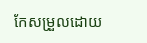កែសម្រួលដោយ